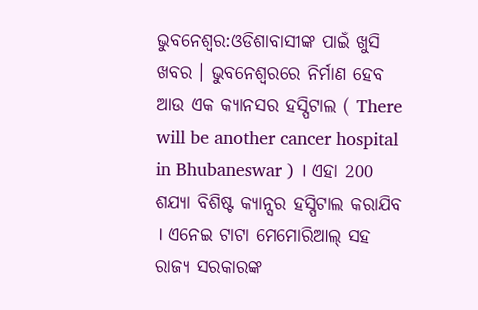ଭୁବନେଶ୍ୱର:ଓଡିଶାବାସୀଙ୍କ ପାଇଁ ଖୁସି ଖବର । ଭୁବନେଶ୍ୱରରେ ନିର୍ମାଣ ହେବ ଆଉ ଏକ କ୍ୟାନସର ହସ୍ପିଟାଲ ( There will be another cancer hospital in Bhubaneswar ) । ଏହା 200 ଶଯ୍ୟା ବିଶିଷ୍ଟ କ୍ୟାନ୍ସର ହସ୍ପିଟାଲ କରାଯିବ । ଏନେଇ ଟାଟା ମେମୋରିଆଲ୍ ସହ ରାଜ୍ୟ ସରକାରଙ୍କ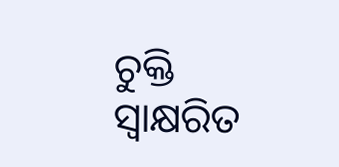ଚୁକ୍ତି ସ୍ୱାକ୍ଷରିତ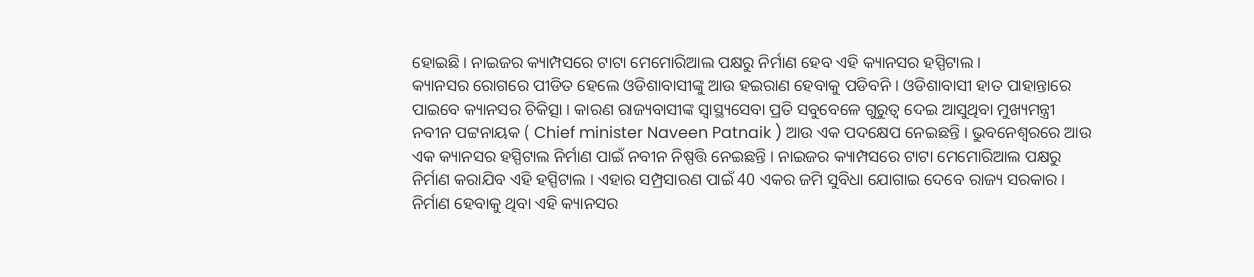ହୋଇଛି । ନାଇଜର କ୍ୟାମ୍ପସରେ ଟାଟା ମେମୋରିଆଲ ପକ୍ଷରୁ ନିର୍ମାଣ ହେବ ଏହି କ୍ୟାନସର ହସ୍ପିଟାଲ ।
କ୍ୟାନସର ରୋଗରେ ପୀଡିତ ହେଲେ ଓଡିଶାବାସୀଙ୍କୁ ଆଉ ହଇରାଣ ହେବାକୁ ପଡିବନି । ଓଡିଶାବାସୀ ହାତ ପାହାନ୍ତାରେ ପାଇବେ କ୍ୟାନସର ଚିକିତ୍ସା । କାରଣ ରାଜ୍ୟବାସୀଙ୍କ ସ୍ବାସ୍ଥ୍ୟସେବା ପ୍ରତି ସବୁବେଳେ ଗୁରୁତ୍ବ ଦେଇ ଆସୁଥିବା ମୁଖ୍ୟମନ୍ତ୍ରୀ ନବୀନ ପଟ୍ଟନାୟକ ( Chief minister Naveen Patnaik ) ଆଉ ଏକ ପଦକ୍ଷେପ ନେଇଛନ୍ତି । ଭୁବନେଶ୍ୱରରେ ଆଉ ଏକ କ୍ୟାନସର ହସ୍ପିଟାଲ ନିର୍ମାଣ ପାଇଁ ନବୀନ ନିଷ୍ପତ୍ତି ନେଇଛନ୍ତି । ନାଇଜର କ୍ୟାମ୍ପସରେ ଟାଟା ମେମୋରିଆଲ ପକ୍ଷରୁ ନିର୍ମାଣ କରାଯିବ ଏହି ହସ୍ପିଟାଲ । ଏହାର ସମ୍ପ୍ରସାରଣ ପାଇଁ 40 ଏକର ଜମି ସୁବିଧା ଯୋଗାଇ ଦେବେ ରାଜ୍ୟ ସରକାର । ନିର୍ମାଣ ହେବାକୁ ଥିବା ଏହି କ୍ୟାନସର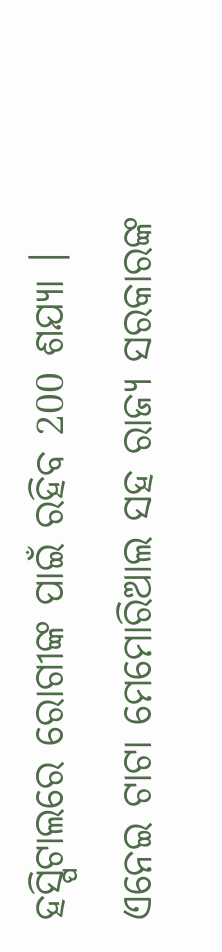ହସ୍ପିଟାଲରେ ରୋଗୀଙ୍କ ପାଇଁ ରହିବ 200 ଶଯ୍ୟା । ଏନେଇ ଟାଟା ମେମୋରିଆଲ ସହ ରାଜ୍ୟ ସରକାରଙ୍କ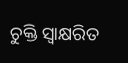ଚୁକ୍ତି ସ୍ୱାକ୍ଷରିତ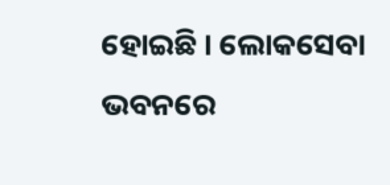ହୋଇଛି । ଲୋକସେବା ଭବନରେ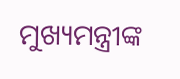ମୁଖ୍ୟମନ୍ତ୍ରୀଙ୍କ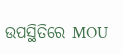ଉପସ୍ଥିତିରେ MOU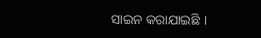ସାଇନ କରାଯାଇଛି ।